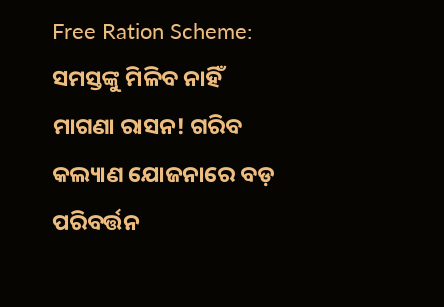Free Ration Scheme: ସମସ୍ତଙ୍କୁ ମିଳିବ ନାହିଁ ମାଗଣା ରାସନ! ଗରିବ କଲ୍ୟାଣ ଯୋଜନାରେ ବଡ଼ ପରିବର୍ତ୍ତନ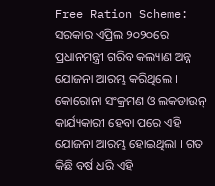Free Ration Scheme: ସରକାର ଏପ୍ରିଲ ୨୦୨୦ରେ ପ୍ରଧାନମନ୍ତ୍ରୀ ଗରିବ କଲ୍ୟାଣ ଅନ୍ନ ଯୋଜନା ଆରମ୍ଭ କରିଥିଲେ । କୋରୋନା ସଂକ୍ରମଣ ଓ ଲକଡାଉନ୍ କାର୍ଯ୍ୟକାରୀ ହେବା ପରେ ଏହି ଯୋଜନା ଆରମ୍ଭ ହୋଇଥିଲା । ଗତ କିଛି ବର୍ଷ ଧରି ଏହି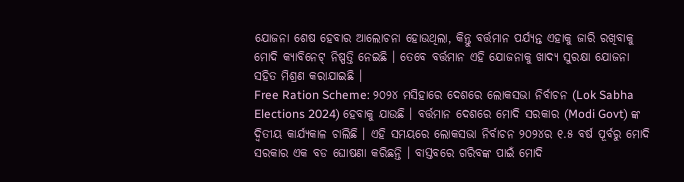ଯୋଜନା ଶେଷ ହେବାର ଆଲୋଚନା ହୋଉଥିଲା, କିନ୍ତୁ ବର୍ତ୍ତମାନ ପର୍ଯ୍ୟନ୍ତ ଏହାକୁ ଜାରି ରଖିବାକୁ ମୋଦି କ୍ୟାବିନେଟ୍ ନିଷ୍ପତ୍ତି ନେଇଛି । ତେବେ ବର୍ତ୍ତମାନ ଏହି ଯୋଜନାକୁ ଖାଦ୍ୟ ସୁରକ୍ଷା ଯୋଜନା ସହିତ ମିଶ୍ରଣ କରାଯାଇଛି ।
Free Ration Scheme: ୨୦୨୪ ମସିହାରେ ଦେଶରେ ଲୋକସଭା ନିର୍ବାଚନ (Lok Sabha Elections 2024) ହେବାକୁ ଯାଉଛି । ବର୍ତ୍ତମାନ ଦେଶରେ ମୋଦି ସରକାର (Modi Govt) ଙ୍କ ଦ୍ୱିତୀୟ କାର୍ଯ୍ୟକାଳ ଚାଲିଛି । ଏହି ସମୟରେ ଲୋକସଭା ନିର୍ବାଚନ ୨୦୨୪ର ୧.୫ ବର୍ଷ ପୂର୍ବରୁ ମୋଦି ସରକାର ଏକ ବଡ ଘୋଷଣା କରିଛନ୍ତି । ବାସ୍ତବରେ ଗରିବଙ୍କ ପାଇଁ ମୋଦି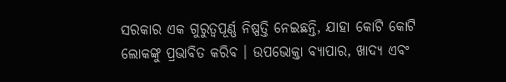ସରକାର ଏକ ଗୁରୁତ୍ୱପୂର୍ଣ୍ଣ ନିଷ୍ପତ୍ତି ନେଇଛନ୍ତି, ଯାହା କୋଟି କୋଟି ଲୋକଙ୍କୁ ପ୍ରଭାବିତ କରିବ । ଉପଭୋକ୍ତା ବ୍ୟାପାର, ଖାଦ୍ୟ ଏବଂ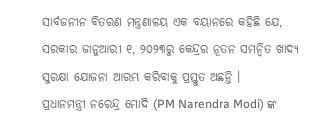ସାର୍ବଜନୀନ ବିତରଣ ମନ୍ତ୍ରଣାଳୟ ଏକ ବୟାନରେ କହିଛି ଯେ, ସରକାର ଜାନୁଆରୀ ୧, ୨୦୨୩ରୁ କେନ୍ଦ୍ରର ନୂତନ ସମନ୍ୱିତ ଖାଦ୍ୟ ସୁରକ୍ଷା ଯୋଜନା ଆରମ୍ଭ କରିବାକୁ ପ୍ରସ୍ତୁତ ଅଛନ୍ତି ।
ପ୍ରଧାନମନ୍ତ୍ରୀ ନରେନ୍ଦ୍ର ମୋଦି (PM Narendra Modi) ଙ୍କ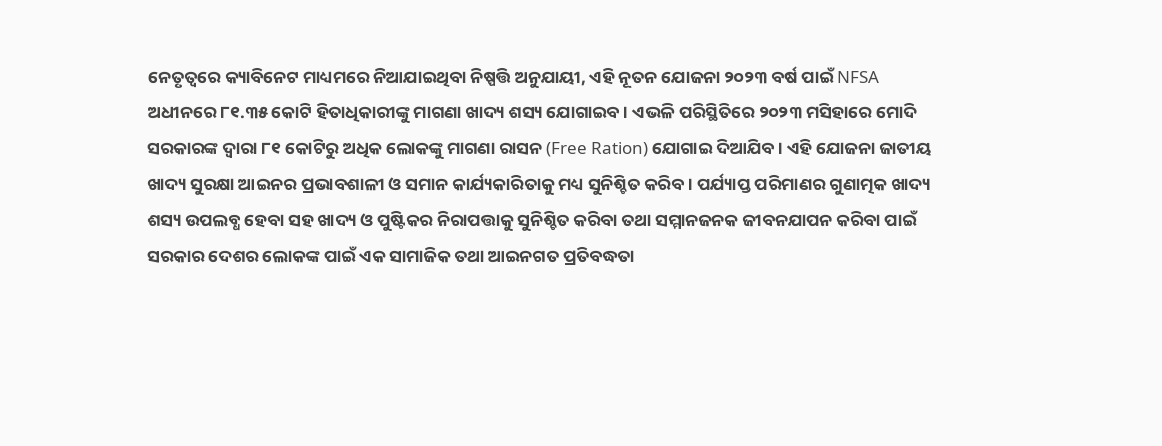ନେତୃତ୍ୱରେ କ୍ୟାବିନେଟ ମାଧ୍ୟମରେ ନିଆଯାଇଥିବା ନିଷ୍ପତ୍ତି ଅନୁଯାୟୀ, ଏହି ନୂତନ ଯୋଜନା ୨୦୨୩ ବର୍ଷ ପାଇଁ NFSA ଅଧୀନରେ ୮୧.୩୫ କୋଟି ହିତାଧିକାରୀଙ୍କୁ ମାଗଣା ଖାଦ୍ୟ ଶସ୍ୟ ଯୋଗାଇବ । ଏଭଳି ପରିସ୍ଥିତିରେ ୨୦୨୩ ମସିହାରେ ମୋଦି ସରକାରଙ୍କ ଦ୍ୱାରା ୮୧ କୋଟିରୁ ଅଧିକ ଲୋକଙ୍କୁ ମାଗଣା ରାସନ (Free Ration) ଯୋଗାଇ ଦିଆଯିବ । ଏହି ଯୋଜନା ଜାତୀୟ ଖାଦ୍ୟ ସୁରକ୍ଷା ଆଇନର ପ୍ରଭାବଶାଳୀ ଓ ସମାନ କାର୍ଯ୍ୟକାରିତାକୁ ମଧ୍ୟ ସୁନିଶ୍ଚିତ କରିବ । ପର୍ଯ୍ୟାପ୍ତ ପରିମାଣର ଗୁଣାତ୍ମକ ଖାଦ୍ୟ ଶସ୍ୟ ଉପଲବ୍ଧ ହେବା ସହ ଖାଦ୍ୟ ଓ ପୁଷ୍ଟିକର ନିରାପତ୍ତାକୁ ସୁନିଶ୍ଚିତ କରିବା ତଥା ସମ୍ମାନଜନକ ଜୀବନଯାପନ କରିବା ପାଇଁ ସରକାର ଦେଶର ଲୋକଙ୍କ ପାଇଁ ଏକ ସାମାଜିକ ତଥା ଆଇନଗତ ପ୍ରତିବଦ୍ଧତା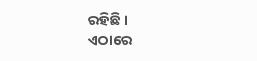ରହିଛି ।
ଏଠାରେ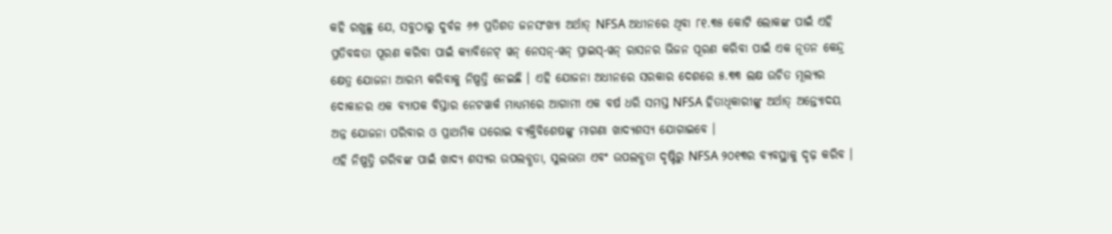କହି ରଖୁଛୁ ଯେ, ସବୁଠାରୁ ଦୁର୍ବଳ ୬୭ ପ୍ରତିଶତ ଜନସଂଖ୍ୟା ଅର୍ଥାତ୍ NFSA ଅଧୀନରେ ଥିବା ୮୧.୩୫ କୋଟି ଲୋକଙ୍କ ପାଇଁ ଏହି ପ୍ରତିବଦ୍ଧତା ପୂରଣ କରିବା ପାଇଁ କ୍ୟାବିନେଟ୍ ୱନ୍ ନେସନ୍-ୱନ୍ ପ୍ରାଇସ୍-ୱନ୍ ରାସନର ଭିଜନ ପୂରଣ କରିବା ପାଇଁ ଏକ ନୂତନ କେନ୍ଦ୍ର କ୍ଷେତ୍ର ଯୋଜନା ଆରମ୍ଭ କରିବାକୁ ନିଷ୍ପତ୍ତି ନେଇଛି । ଏହି ଯୋଜନା ଅଧୀନରେ ସରକାର ଦେଶରେ ୫.୩୩ ଲକ୍ଷ ଉଚିତ ମୂଲ୍ୟର ଦୋକାନର ଏକ ବ୍ୟାପକ ବିସ୍ତାର ନେଟୱାର୍କ ମାଧ୍ୟମରେ ଆଗାମୀ ଏକ ବର୍ଷ ଧରି ସମସ୍ତ NFSA ହିତାଧିକାରୀଙ୍କୁ ଅର୍ଥାତ୍ ଅନ୍ତ୍ୟୋଦୟ ଅନ୍ନ ଯୋଜନା ପରିବାର ଓ ପ୍ରାଥମିକ ଘରୋଇ ବ୍ୟକ୍ତିବିଶେଷଙ୍କୁ ମାଗଣା ଖାଦ୍ୟଶସ୍ୟ ଯୋଗାଇବେ ।
ଏହି ନିଷ୍ପତ୍ତି ଗରିବଙ୍କ ପାଇଁ ଖାଦ୍ୟ ଶସ୍ୟର ଉପଲବ୍ଧତା, ସୁଲଭତା ଏବଂ ଉପଲବ୍ଧତା ଦୃଷ୍ଟିରୁ NFSA ୨୦୧୩ର ବ୍ୟବସ୍ଥାକୁ ଦୃଢ଼ କରିବ ।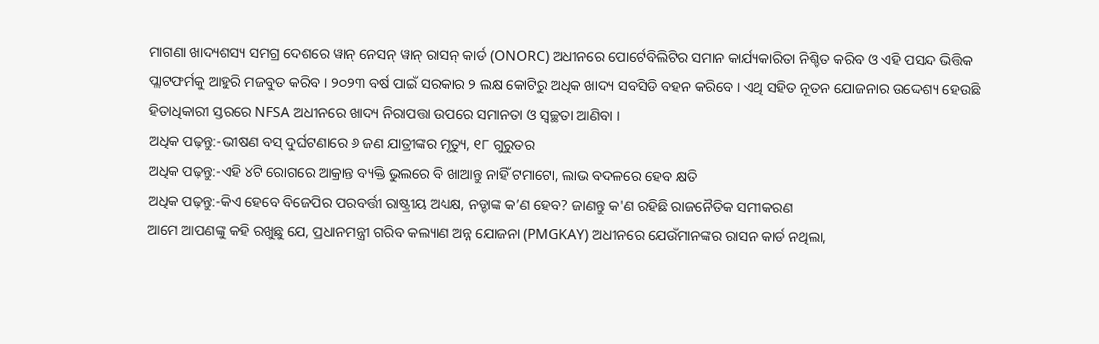ମାଗଣା ଖାଦ୍ୟଶସ୍ୟ ସମଗ୍ର ଦେଶରେ ୱାନ୍ ନେସନ୍ ୱାନ୍ ରାସନ୍ କାର୍ଡ (ONORC) ଅଧୀନରେ ପୋର୍ଟେବିଲିଟିର ସମାନ କାର୍ଯ୍ୟକାରିତା ନିଶ୍ଚିତ କରିବ ଓ ଏହି ପସନ୍ଦ ଭିତ୍ତିକ ପ୍ଲାଟଫର୍ମକୁ ଆହୁରି ମଜବୁତ କରିବ । ୨୦୨୩ ବର୍ଷ ପାଇଁ ସରକାର ୨ ଲକ୍ଷ କୋଟିରୁ ଅଧିକ ଖାଦ୍ୟ ସବସିଡି ବହନ କରିବେ । ଏଥି ସହିତ ନୂତନ ଯୋଜନାର ଉଦ୍ଦେଶ୍ୟ ହେଉଛି ହିତାଧିକାରୀ ସ୍ତରରେ NFSA ଅଧୀନରେ ଖାଦ୍ୟ ନିରାପତ୍ତା ଉପରେ ସମାନତା ଓ ସ୍ୱଚ୍ଛତା ଆଣିବା ।
ଅଧିକ ପଢ଼ନ୍ତୁ:-ଭୀଷଣ ବସ୍ ଦୁର୍ଘଟଣାରେ ୬ ଜଣ ଯାତ୍ରୀଙ୍କର ମୃତ୍ୟୁ, ୧୮ ଗୁରୁତର
ଅଧିକ ପଢ଼ନ୍ତୁ:-ଏହି ୪ଟି ରୋଗରେ ଆକ୍ରାନ୍ତ ବ୍ୟକ୍ତି ଭୁଲରେ ବି ଖାଆନ୍ତୁ ନାହିଁ ଟମାଟୋ, ଲାଭ ବଦଳରେ ହେବ କ୍ଷତି
ଅଧିକ ପଢ଼ନ୍ତୁ:-କିଏ ହେବେ ବିଜେପିର ପରବର୍ତ୍ତୀ ରାଷ୍ଟ୍ରୀୟ ଅଧ୍ୟକ୍ଷ, ନଡ୍ଡାଙ୍କ କ’ଣ ହେବ? ଜାଣନ୍ତୁ କ'ଣ ରହିଛି ରାଜନୈତିକ ସମୀକରଣ
ଆମେ ଆପଣଙ୍କୁ କହି ରଖୁଛୁ ଯେ, ପ୍ରଧାନମନ୍ତ୍ରୀ ଗରିବ କଲ୍ୟାଣ ଅନ୍ନ ଯୋଜନା (PMGKAY) ଅଧୀନରେ ଯେଉଁମାନଙ୍କର ରାସନ କାର୍ଡ ନଥିଲା,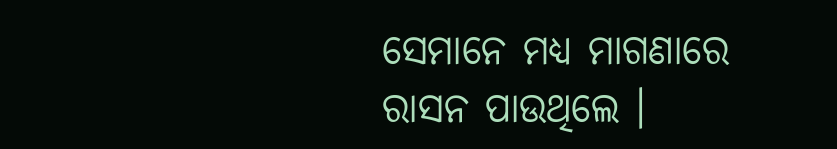ସେମାନେ ମଧ୍ୟ ମାଗଣାରେ ରାସନ ପାଉଥିଲେ ।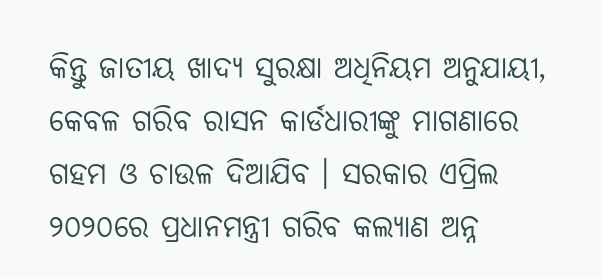କିନ୍ତୁ ଜାତୀୟ ଖାଦ୍ୟ ସୁରକ୍ଷା ଅଧିନିୟମ ଅନୁଯାୟୀ, କେବଳ ଗରିବ ରାସନ କାର୍ଡଧାରୀଙ୍କୁ ମାଗଣାରେ ଗହମ ଓ ଚାଉଳ ଦିଆଯିବ । ସରକାର ଏପ୍ରିଲ ୨୦୨୦ରେ ପ୍ରଧାନମନ୍ତ୍ରୀ ଗରିବ କଲ୍ୟାଣ ଅନ୍ନ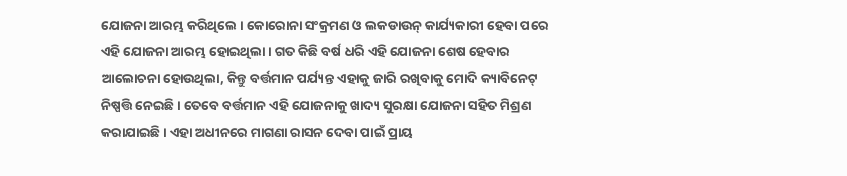ଯୋଜନା ଆରମ୍ଭ କରିଥିଲେ । କୋରୋନା ସଂକ୍ରମଣ ଓ ଲକଡାଉନ୍ କାର୍ଯ୍ୟକାରୀ ହେବା ପରେ ଏହି ଯୋଜନା ଆରମ୍ଭ ହୋଇଥିଲା । ଗତ କିଛି ବର୍ଷ ଧରି ଏହି ଯୋଜନା ଶେଷ ହେବାର ଆଲୋଚନା ହୋଉଥିଲା, କିନ୍ତୁ ବର୍ତ୍ତମାନ ପର୍ଯ୍ୟନ୍ତ ଏହାକୁ ଜାରି ରଖିବାକୁ ମୋଦି କ୍ୟାବିନେଟ୍ ନିଷ୍ପତ୍ତି ନେଇଛି । ତେବେ ବର୍ତ୍ତମାନ ଏହି ଯୋଜନାକୁ ଖାଦ୍ୟ ସୁରକ୍ଷା ଯୋଜନା ସହିତ ମିଶ୍ରଣ କରାଯାଇଛି । ଏହା ଅଧୀନରେ ମାଗଣା ରାସନ ଦେବା ପାଇଁ ପ୍ରାୟ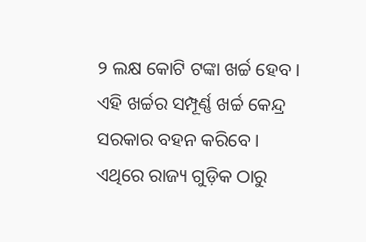୨ ଲକ୍ଷ କୋଟି ଟଙ୍କା ଖର୍ଚ୍ଚ ହେବ । ଏହି ଖର୍ଚ୍ଚର ସମ୍ପୂର୍ଣ୍ଣ ଖର୍ଚ୍ଚ କେନ୍ଦ୍ର ସରକାର ବହନ କରିବେ । ଏଥିରେ ରାଜ୍ୟ ଗୁଡ଼ିକ ଠାରୁ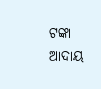ଟଙ୍କା ଆଦାୟ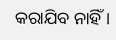କରାଯିବ ନାହିଁ ।